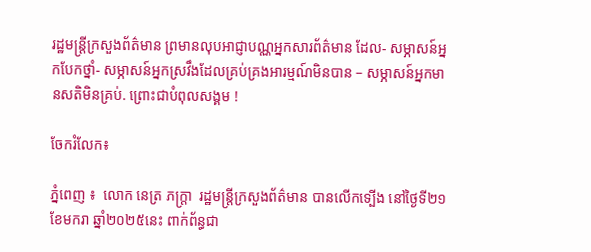រដ្ឋមន្ត្រីក្រសួងព័ត៌មាន ព្រមានលុបអាជ្ញាបណ្ណអ្នកសារព័ត៌មាន ដែល- សម្ភាសន៍អ្នកបែកថ្នាំ- សម្ភាសន៍អ្នកស្រវឹងដែលគ្រប់គ្រងអារម្មណ៍មិនបាន – សម្ភាសន៍អ្នកមានសតិមិនគ្រប់. ព្រោះជាបំពុលសង្គម !

ចែករំលែក៖

ភ្នំពេញ ៖  លោក នេត្រ ភក្ត្រា  រដ្ឋមន្ត្រីក្រសួងព័ត៌មាន បានលើកទ្បើង នៅថ្ងៃទី២១ ខែមករា ឆ្នាំ២០២៥នេះ ពាក់ព័ន្ធជា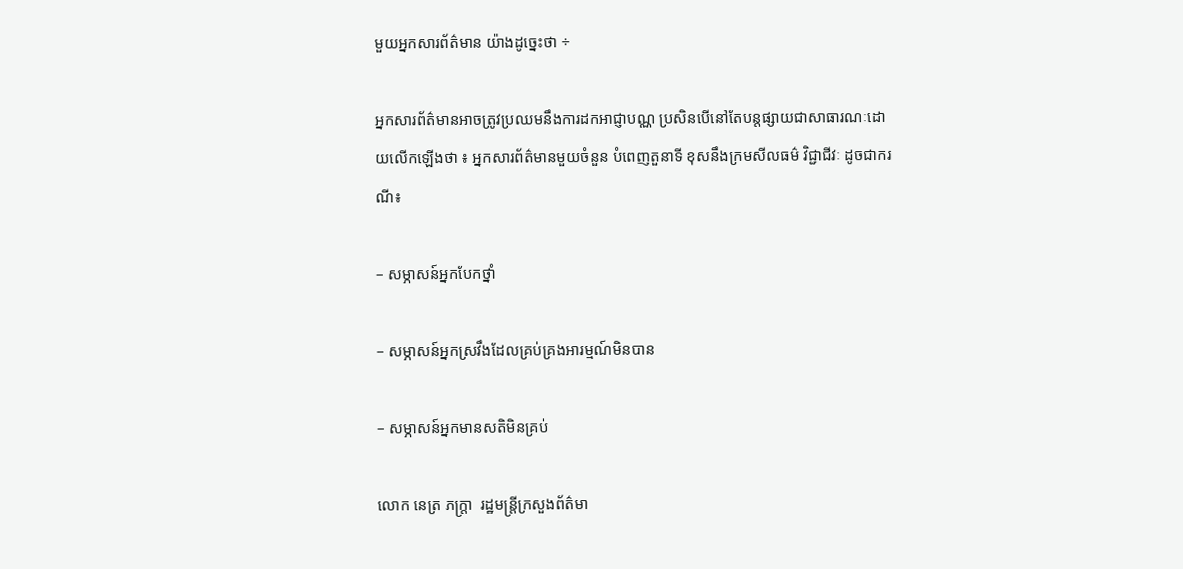មួយអ្នកសារព័ត៌មាន យ៉ាងដូច្នេះថា ÷

អ្នកសារព័ត៌មានអាចត្រូវប្រឈមនឹងការដកអាជ្ញាបណ្ណ ប្រសិនបើនៅតែបន្តផ្សាយជាសាធារណៈដោយលើកឡើងថា ៖ អ្នកសារព័ត៌មានមួយចំនួន បំពេញតួនាទី ខុសនឹងក្រមសីលធម៌ វិជ្ជាជីវៈ ដូចជាករណី៖

– សម្ភាសន៍អ្នកបែកថ្នាំ

– សម្ភាសន៍អ្នកស្រវឹងដែលគ្រប់គ្រងអារម្មណ៍មិនបាន

– សម្ភាសន៍អ្នកមានសតិមិនគ្រប់

លោក នេត្រ ភក្ត្រា  រដ្ឋមន្ត្រីក្រសួងព័ត៌មា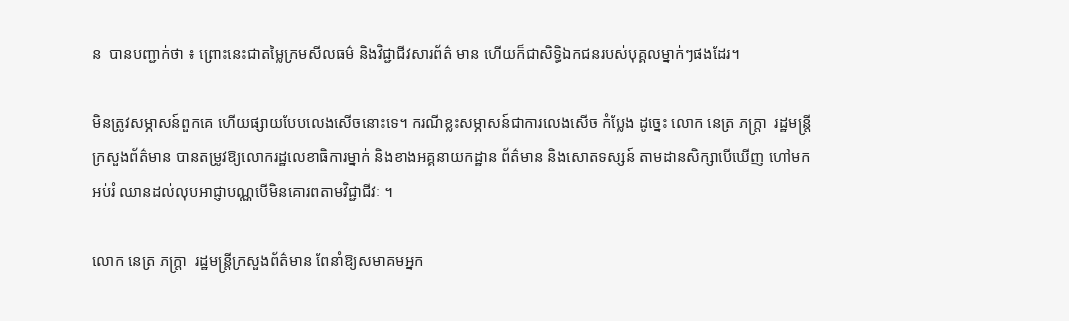ន  បានបញ្ជាក់ថា ៖ ព្រោះនេះជាតម្លៃក្រមសីលធម៌ និងវិជ្ជាជីវសារព័ត៌ មាន ហើយក៏ជាសិទ្ធិឯកជនរបស់បុគ្គលម្នាក់ៗផងដែរ។

មិនត្រូវសម្ភាសន៍ពួកគេ ហើយផ្សាយបែបលេងសើចនោះទេ។ ករណីខ្លះសម្ភាសន៍ជាការលេងសើច កំប្លែង ដូច្នេះ លោក នេត្រ ភក្ត្រា  រដ្ឋមន្ត្រីក្រសួងព័ត៌មាន បានតម្រូវឱ្យលោករដ្ឋលេខាធិការម្នាក់ និងខាងអគ្គនាយកដ្ឋាន ព័ត៌មាន និងសោតទស្សន៍ តាមដានសិក្សាបើឃើញ ហៅមកអប់រំ ឈានដល់លុបអាជ្ញាបណ្ណបើមិនគោរពតាមវិជ្ជាជីវៈ ។

លោក នេត្រ ភក្ត្រា  រដ្ឋមន្ត្រីក្រសួងព័ត៌មាន ពែនាំឱ្យសមាគមអ្នក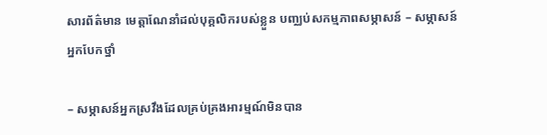សារព័ត៌មាន មេត្តាណែនាំដល់បុគ្គលិករបស់ខ្លួន បញ្ឈប់សកម្មភាពសម្ភាសន៍ – សម្ភាសន៍អ្នកបែកថ្នាំ

– សម្ភាសន៍អ្នកស្រវឹងដែលគ្រប់គ្រងអារម្មណ៍មិនបាន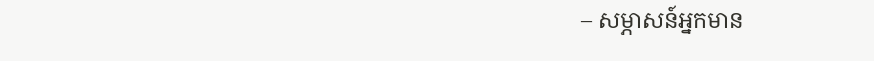– សម្ភាសន៍អ្នកមាន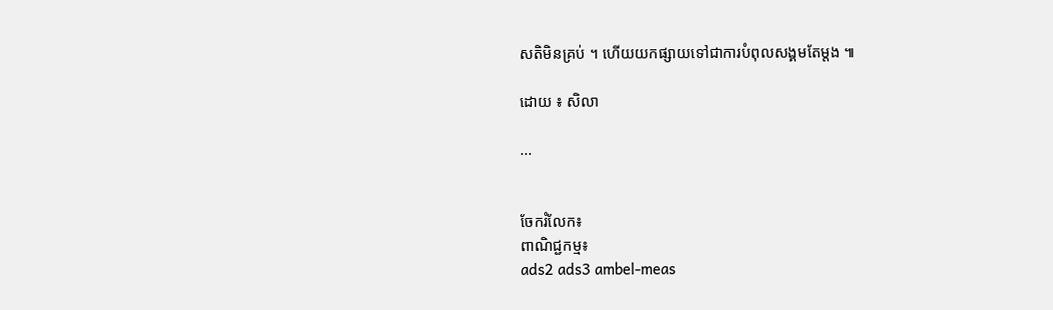សតិមិនគ្រប់ ។ ហើយយកផ្សាយទៅជាការបំពុលសង្គមតែម្តង ៕

ដោយ ៖ សិលា

...


ចែករំលែក៖
ពាណិជ្ជកម្ម៖
ads2 ads3 ambel-meas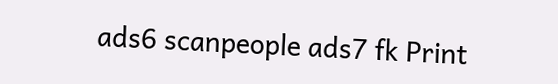ads6 scanpeople ads7 fk Print